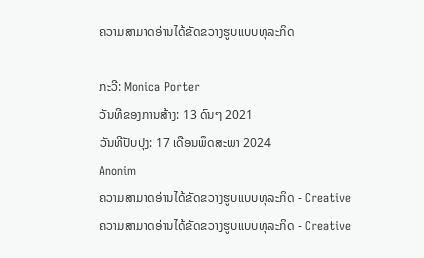ຄວາມສາມາດອ່ານໄດ້ຂັດຂວາງຮູບແບບທຸລະກິດ

ກະວີ: Monica Porter
ວັນທີຂອງການສ້າງ: 13 ດົນໆ 2021
ວັນທີປັບປຸງ: 17 ເດືອນພຶດສະພາ 2024
Anonim
ຄວາມສາມາດອ່ານໄດ້ຂັດຂວາງຮູບແບບທຸລະກິດ - Creative
ຄວາມສາມາດອ່ານໄດ້ຂັດຂວາງຮູບແບບທຸລະກິດ - Creative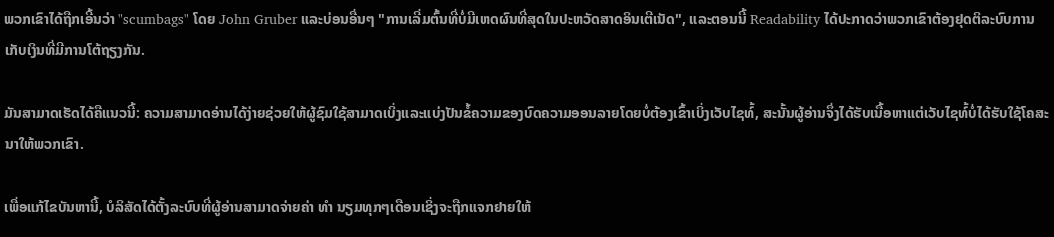ພວກເຂົາໄດ້ຖືກເອີ້ນວ່າ "scumbags" ໂດຍ John Gruber ແລະບ່ອນອື່ນໆ "ການເລີ່ມຕົ້ນທີ່ບໍ່ມີເຫດຜົນທີ່ສຸດໃນປະຫວັດສາດອິນເຕີເນັດ", ແລະຕອນນີ້ Readability ໄດ້ປະກາດວ່າພວກເຂົາຕ້ອງຢຸດຕິລະບົບການເກັບເງິນທີ່ມີການໂຕ້ຖຽງກັນ.

ມັນສາມາດເຮັດໄດ້ຄືແນວນີ້: ຄວາມສາມາດອ່ານໄດ້ງ່າຍຊ່ວຍໃຫ້ຜູ້ຊົມໃຊ້ສາມາດເບິ່ງແລະແບ່ງປັນຂໍ້ຄວາມຂອງບົດຄວາມອອນລາຍໂດຍບໍ່ຕ້ອງເຂົ້າເບິ່ງເວັບໄຊທ໌້, ສະນັ້ນຜູ້ອ່ານຈຶ່ງໄດ້ຮັບເນື້ອຫາແຕ່ເວັບໄຊທ໌້ບໍ່ໄດ້ຮັບໃຊ້ໂຄສະນາໃຫ້ພວກເຂົາ.

ເພື່ອແກ້ໄຂບັນຫານີ້, ບໍລິສັດໄດ້ຕັ້ງລະບົບທີ່ຜູ້ອ່ານສາມາດຈ່າຍຄ່າ ທຳ ນຽມທຸກໆເດືອນເຊິ່ງຈະຖືກແຈກຢາຍໃຫ້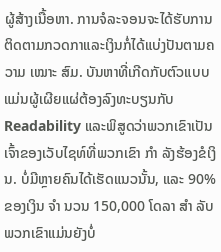ຜູ້ສ້າງເນື້ອຫາ. ການຈໍລະຈອນຈະໄດ້ຮັບການຕິດຕາມກວດກາແລະເງິນກໍ່ໄດ້ແບ່ງປັນຕາມຄວາມ ເໝາະ ສົມ. ບັນຫາທີ່ເກີດກັບຕົວແບບແມ່ນຜູ້ເຜີຍແຜ່ຕ້ອງລົງທະບຽນກັບ Readability ແລະພິສູດວ່າພວກເຂົາເປັນເຈົ້າຂອງເວັບໄຊທ໌ທີ່ພວກເຂົາ ກຳ ລັງຮ້ອງຂໍເງິນ. ບໍ່ມີຫຼາຍຄົນໄດ້ເຮັດແນວນັ້ນ, ແລະ 90% ຂອງເງິນ ຈຳ ນວນ 150,000 ໂດລາ ສຳ ລັບພວກເຂົາແມ່ນຍັງບໍ່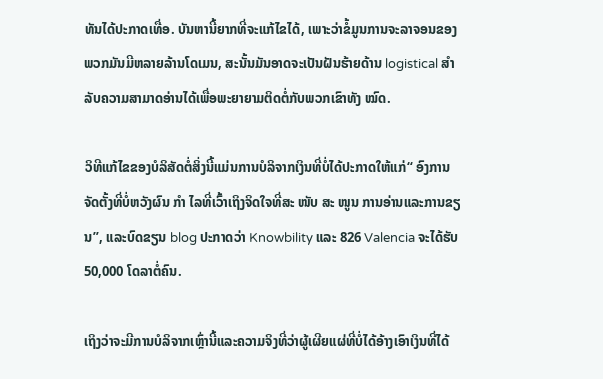ທັນໄດ້ປະກາດເທື່ອ. ບັນຫານີ້ຍາກທີ່ຈະແກ້ໄຂໄດ້, ເພາະວ່າຂໍ້ມູນການຈະລາຈອນຂອງພວກມັນມີຫລາຍລ້ານໂດເມນ, ສະນັ້ນມັນອາດຈະເປັນຝັນຮ້າຍດ້ານ logistical ສຳ ລັບຄວາມສາມາດອ່ານໄດ້ເພື່ອພະຍາຍາມຕິດຕໍ່ກັບພວກເຂົາທັງ ໝົດ.

ວິທີແກ້ໄຂຂອງບໍລິສັດຕໍ່ສິ່ງນີ້ແມ່ນການບໍລິຈາກເງິນທີ່ບໍ່ໄດ້ປະກາດໃຫ້ແກ່“ ອົງການຈັດຕັ້ງທີ່ບໍ່ຫວັງຜົນ ກຳ ໄລທີ່ເວົ້າເຖິງຈິດໃຈທີ່ສະ ໜັບ ສະ ໜູນ ການອ່ານແລະການຂຽນ”, ແລະບົດຂຽນ blog ປະກາດວ່າ Knowbility ແລະ 826 Valencia ຈະໄດ້ຮັບ 50,000 ໂດລາຕໍ່ຄົນ.

ເຖິງວ່າຈະມີການບໍລິຈາກເຫຼົ່ານີ້ແລະຄວາມຈິງທີ່ວ່າຜູ້ເຜີຍແຜ່ທີ່ບໍ່ໄດ້ອ້າງເອົາເງິນທີ່ໄດ້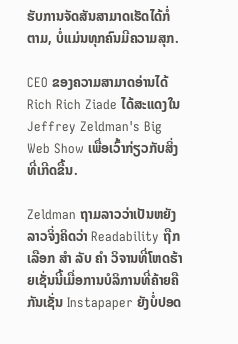ຮັບການຈັດສັນສາມາດເຮັດໄດ້ກໍ່ຕາມ, ບໍ່ແມ່ນທຸກຄົນມີຄວາມສຸກ.

CEO ຂອງຄວາມສາມາດອ່ານໄດ້ Rich Rich Ziade ໄດ້ສະແດງໃນ Jeffrey Zeldman's Big Web Show ເພື່ອເວົ້າກ່ຽວກັບສິ່ງທີ່ເກີດຂື້ນ.

Zeldman ຖາມລາວວ່າເປັນຫຍັງລາວຈິ່ງຄິດວ່າ Readability ຖືກເລືອກ ສຳ ລັບ ຄຳ ວິຈານທີ່ໂຫດຮ້າຍເຊັ່ນນີ້ເມື່ອການບໍລິການທີ່ຄ້າຍຄືກັນເຊັ່ນ Instapaper ຍັງບໍ່ປອດ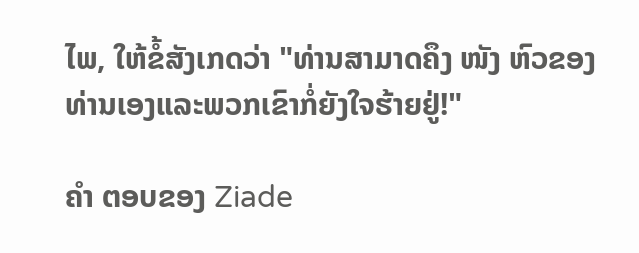ໄພ, ໃຫ້ຂໍ້ສັງເກດວ່າ "ທ່ານສາມາດຄຶງ ໜັງ ຫົວຂອງທ່ານເອງແລະພວກເຂົາກໍ່ຍັງໃຈຮ້າຍຢູ່!"

ຄຳ ຕອບຂອງ Ziade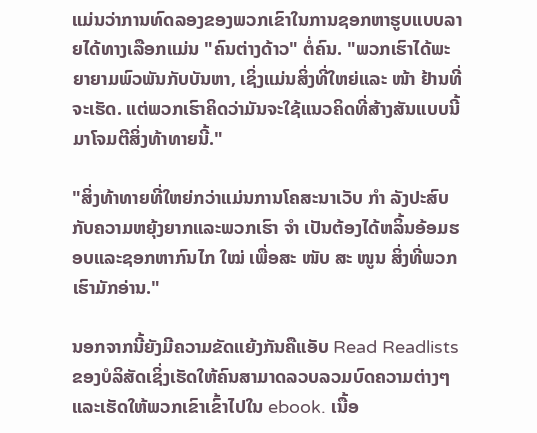ແມ່ນວ່າການທົດລອງຂອງພວກເຂົາໃນການຊອກຫາຮູບແບບລາຍໄດ້ທາງເລືອກແມ່ນ "ຄົນຕ່າງດ້າວ" ຕໍ່ຄົນ. "ພວກເຮົາໄດ້ພະຍາຍາມພົວພັນກັບບັນຫາ, ເຊິ່ງແມ່ນສິ່ງທີ່ໃຫຍ່ແລະ ໜ້າ ຢ້ານທີ່ຈະເຮັດ. ແຕ່ພວກເຮົາຄິດວ່າມັນຈະໃຊ້ແນວຄິດທີ່ສ້າງສັນແບບນີ້ມາໂຈມຕີສິ່ງທ້າທາຍນີ້."

"ສິ່ງທ້າທາຍທີ່ໃຫຍ່ກວ່າແມ່ນການໂຄສະນາເວັບ ກຳ ລັງປະສົບກັບຄວາມຫຍຸ້ງຍາກແລະພວກເຮົາ ຈຳ ເປັນຕ້ອງໄດ້ຫລິ້ນອ້ອມຮອບແລະຊອກຫາກົນໄກ ໃໝ່ ເພື່ອສະ ໜັບ ສະ ໜູນ ສິ່ງທີ່ພວກເຮົາມັກອ່ານ."

ນອກຈາກນີ້ຍັງມີຄວາມຂັດແຍ້ງກັນຄືແອັບ Read Readlists ຂອງບໍລິສັດເຊິ່ງເຮັດໃຫ້ຄົນສາມາດລວບລວມບົດຄວາມຕ່າງໆແລະເຮັດໃຫ້ພວກເຂົາເຂົ້າໄປໃນ ebook. ເນື້ອ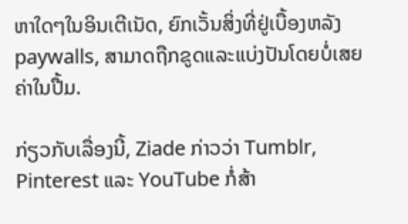ຫາໃດໆໃນອິນເຕີເນັດ, ຍົກເວັ້ນສິ່ງທີ່ຢູ່ເບື້ອງຫລັງ paywalls, ສາມາດຖືກຂູດແລະແບ່ງປັນໂດຍບໍ່ເສຍຄ່າໃນປື້ມ.

ກ່ຽວກັບເລື່ອງນີ້, Ziade ກ່າວວ່າ Tumblr, Pinterest ແລະ YouTube ກໍ່ສ້າ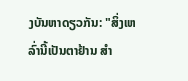ງບັນຫາດຽວກັນ: "ສິ່ງເຫລົ່ານີ້ເປັນຕາຢ້ານ ສຳ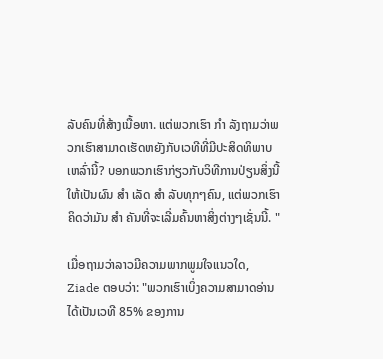ລັບຄົນທີ່ສ້າງເນື້ອຫາ. ແຕ່ພວກເຮົາ ກຳ ລັງຖາມວ່າພວກເຮົາສາມາດເຮັດຫຍັງກັບເວທີທີ່ມີປະສິດທິພາບເຫລົ່ານີ້? ບອກພວກເຮົາກ່ຽວກັບວິທີການປ່ຽນສິ່ງນີ້ໃຫ້ເປັນຜົນ ສຳ ເລັດ ສຳ ລັບທຸກໆຄົນ, ແຕ່ພວກເຮົາຄິດວ່າມັນ ສຳ ຄັນທີ່ຈະເລີ່ມຄົ້ນຫາສິ່ງຕ່າງໆເຊັ່ນນີ້. "

ເມື່ອຖາມວ່າລາວມີຄວາມພາກພູມໃຈແນວໃດ, Ziade ຕອບວ່າ: "ພວກເຮົາເບິ່ງຄວາມສາມາດອ່ານໄດ້ເປັນເວທີ 85% ຂອງການ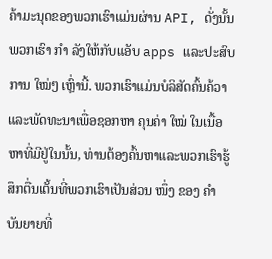ຄ້າມະນຸດຂອງພວກເຮົາແມ່ນຜ່ານ API, ດັ່ງນັ້ນພວກເຮົາ ກຳ ລັງໃຫ້ກັບແອັບ apps ແລະປະສົບການ ໃໝ່ໆ ເຫຼົ່ານີ້. ພວກເຮົາແມ່ນບໍລິສັດຄົ້ນຄ້ວາແລະພັດທະນາເພື່ອຊອກຫາ ຄຸນຄ່າ ໃໝ່ ໃນເນື້ອຫາທີ່ມີຢູ່ໃນນັ້ນ, ທ່ານຕ້ອງຄົ້ນຫາແລະພວກເຮົາຮູ້ສຶກຕື່ນເຕັ້ນທີ່ພວກເຮົາເປັນສ່ວນ ໜຶ່ງ ຂອງ ຄຳ ບັນຍາຍທີ່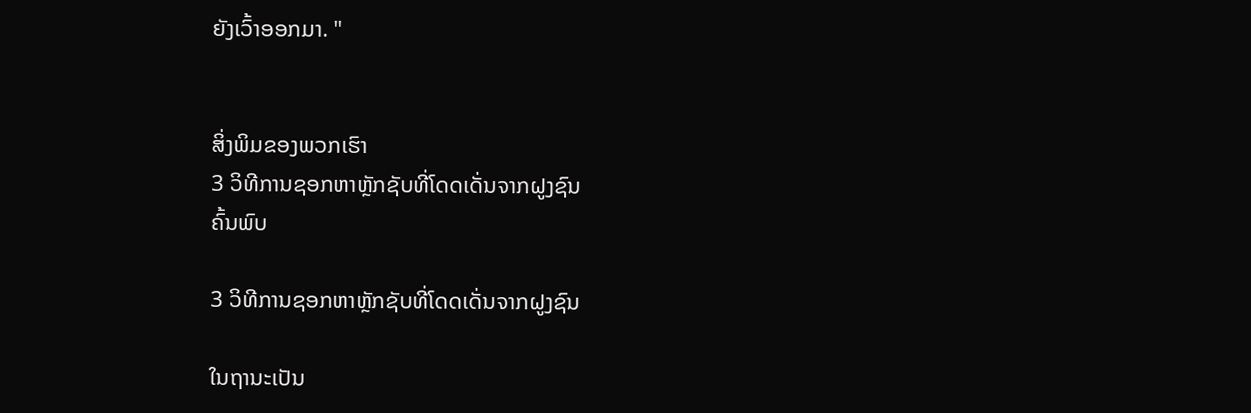ຍັງເວົ້າອອກມາ. "


ສິ່ງພິມຂອງພວກເຮົາ
3 ວິທີການຊອກຫາຫຼັກຊັບທີ່ໂດດເດັ່ນຈາກຝູງຊົນ
ຄົ້ນພົບ

3 ວິທີການຊອກຫາຫຼັກຊັບທີ່ໂດດເດັ່ນຈາກຝູງຊົນ

ໃນຖານະເປັນ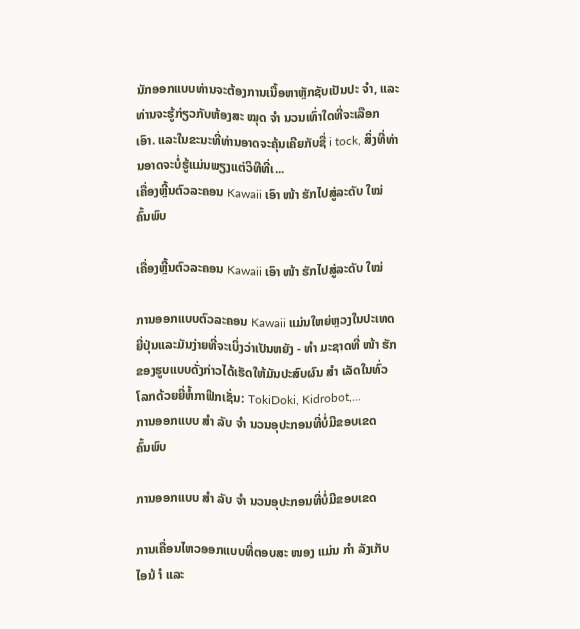ນັກອອກແບບທ່ານຈະຕ້ອງການເນື້ອຫາຫຼັກຊັບເປັນປະ ຈຳ, ແລະທ່ານຈະຮູ້ກ່ຽວກັບຫ້ອງສະ ໝຸດ ຈຳ ນວນເທົ່າໃດທີ່ຈະເລືອກເອົາ. ແລະໃນຂະນະທີ່ທ່ານອາດຈະຄຸ້ນເຄີຍກັບຊື່ i tock, ສິ່ງທີ່ທ່ານອາດຈະບໍ່ຮູ້ແມ່ນພຽງແຕ່ວິທີທີ່ເ...
ເຄື່ອງຫຼີ້ນຕົວລະຄອນ Kawaii ເອົາ ໜ້າ ຮັກໄປສູ່ລະດັບ ໃໝ່
ຄົ້ນພົບ

ເຄື່ອງຫຼີ້ນຕົວລະຄອນ Kawaii ເອົາ ໜ້າ ຮັກໄປສູ່ລະດັບ ໃໝ່

ການອອກແບບຕົວລະຄອນ Kawaii ແມ່ນໃຫຍ່ຫຼວງໃນປະເທດຍີ່ປຸ່ນແລະມັນງ່າຍທີ່ຈະເບິ່ງວ່າເປັນຫຍັງ - ທຳ ມະຊາດທີ່ ໜ້າ ຮັກຂອງຮູບແບບດັ່ງກ່າວໄດ້ເຮັດໃຫ້ມັນປະສົບຜົນ ສຳ ເລັດໃນທົ່ວໂລກດ້ວຍຍີ່ຫໍ້ກາຟິກເຊັ່ນ: TokiDoki, Kidrobot,...
ການອອກແບບ ສຳ ລັບ ຈຳ ນວນອຸປະກອນທີ່ບໍ່ມີຂອບເຂດ
ຄົ້ນພົບ

ການອອກແບບ ສຳ ລັບ ຈຳ ນວນອຸປະກອນທີ່ບໍ່ມີຂອບເຂດ

ການເຄື່ອນໄຫວອອກແບບທີ່ຕອບສະ ໜອງ ແມ່ນ ກຳ ລັງເກັບໄອນ້ ຳ ແລະ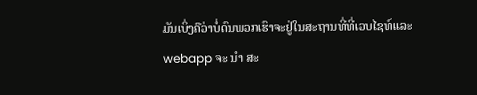ມັນເບິ່ງຄືວ່າບໍ່ດົນພວກເຮົາຈະຢູ່ໃນສະຖານທີ່ທີ່ເວບໄຊທ໌ແລະ webapp ຈະ ນຳ ສະ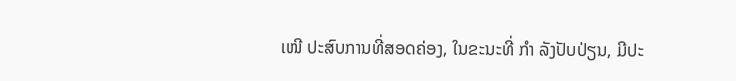ເໜີ ປະສົບການທີ່ສອດຄ່ອງ, ໃນຂະນະທີ່ ກຳ ລັງປັບປ່ຽນ, ມີປະ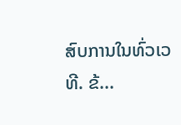ສົບການໃນທົ່ວເວທີ. ຂ້...